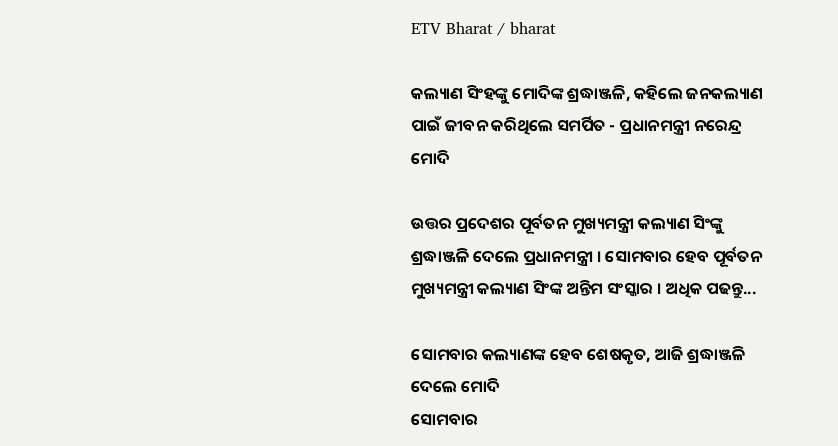ETV Bharat / bharat

କଲ୍ୟାଣ ସିଂହଙ୍କୁ ମୋଦିଙ୍କ ଶ୍ରଦ୍ଧାଞ୍ଜଳି, କହିଲେ ଜନକଲ୍ୟାଣ ପାଇଁ ଜୀବନ କରିଥିଲେ ସମର୍ପିତ - ପ୍ରଧାନମନ୍ତ୍ରୀ ନରେନ୍ଦ୍ର ମୋଦି

ଉତ୍ତର ପ୍ରଦେଶର ପୂର୍ବତନ ମୁଖ୍ୟମନ୍ତ୍ରୀ କଲ୍ୟାଣ ସିଂଙ୍କୁ ଶ୍ରଦ୍ଧାଞ୍ଜଳି ଦେଲେ ପ୍ରଧାନମନ୍ତ୍ରୀ । ସୋମବାର ହେବ ପୂର୍ବତନ ମୁଖ୍ୟମନ୍ତ୍ରୀ କଲ୍ୟାଣ ସିଂଙ୍କ ଅନ୍ତିମ ସଂସ୍କାର । ଅଧିକ ପଢନ୍ତୁ...

ସୋମବାର କଲ୍ୟାଣଙ୍କ ହେବ ଶେଷକୃତ, ଆଜି ଶ୍ରଦ୍ଧାଞ୍ଜଳି ଦେଲେ ମୋଦି
ସୋମବାର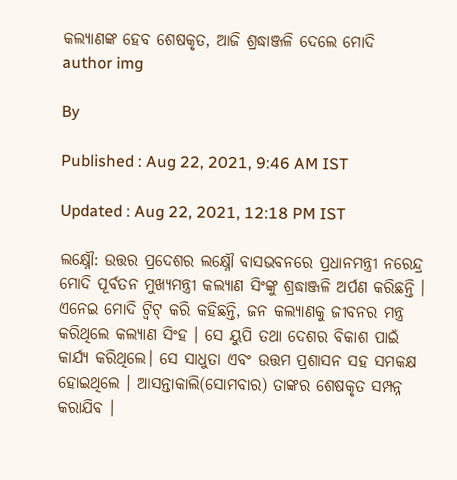କଲ୍ୟାଣଙ୍କ ହେବ ଶେଷକୃତ, ଆଜି ଶ୍ରଦ୍ଧାଞ୍ଜଳି ଦେଲେ ମୋଦି
author img

By

Published : Aug 22, 2021, 9:46 AM IST

Updated : Aug 22, 2021, 12:18 PM IST

ଲକ୍ଷ୍ନୌ: ଉତ୍ତର ପ୍ରଦେଶର ଲକ୍ଷ୍ନୌ ବାସଭବନରେ ପ୍ରଧାନମନ୍ତ୍ରୀ ନରେନ୍ଦ୍ର ମୋଦି ପୂର୍ବତନ ମୁଖ୍ୟମନ୍ତ୍ରୀ କଲ୍ୟାଣ ସିଂଙ୍କୁ ଶ୍ରଦ୍ଧାଞ୍ଜଳି ଅର୍ପଣ କରିଛନ୍ତି । ଏନେଇ ମୋଦି ଟ୍ୱିଟ୍ କରି କହିଛନ୍ତି, ଜନ କଲ୍ୟାଣକୁ ଜୀବନର ମନ୍ତ୍ର କରିଥିଲେ କଲ୍ୟାଣ ସିଂହ । ସେ ୟୁପି ତଥା ଦେଶର ବିକାଶ ପାଇଁ କାର୍ଯ୍ୟ କରିଥିଲେ। ସେ ସାଧୁତା ଏବଂ ଉତ୍ତମ ପ୍ରଶାସନ ସହ ସମକକ୍ଷ ହୋଇଥିଲେ । ଆସନ୍ତାକାଲି(ସୋମବାର) ତାଙ୍କର ଶେଷକୃତ ସମ୍ପନ୍ନ କରାଯିବ ।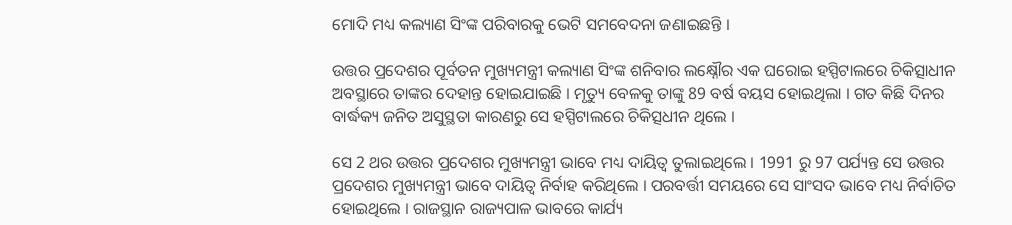ମୋଦି ମଧ୍ୟ କଲ୍ୟାଣ ସିଂଙ୍କ ପରିବାରକୁ ଭେଟି ସମବେଦନା ଜଣାଇଛନ୍ତି ।

ଉତ୍ତର ପ୍ରଦେଶର ପୂର୍ବତନ ମୁଖ୍ୟମନ୍ତ୍ରୀ କଲ୍ୟାଣ ସିଂଙ୍କ ଶନିବାର ଲକ୍ଷ୍ନୌର ଏକ ଘରୋଇ ହସ୍ପିଟାଲରେ ଚିକିତ୍ସାଧୀନ ଅବସ୍ଥାରେ ତାଙ୍କର ଦେହାନ୍ତ ହୋଇଯାଇଛି । ମୃତ୍ୟୁ ବେଳକୁ ତାଙ୍କୁ 89 ବର୍ଷ ବୟସ ହୋଇଥିଲା । ଗତ କିଛି ଦିନର ବାର୍ଦ୍ଧକ୍ୟ ଜନିତ ଅସୁସ୍ଥତା କାରଣରୁ ସେ ହସ୍ପିଟାଲରେ ଚିକିତ୍ସଧୀନ ଥିଲେ ।

ସେ 2 ଥର ଉତ୍ତର ପ୍ରଦେଶର ମୁଖ୍ୟମନ୍ତ୍ରୀ ଭାବେ ମଧ୍ୟ ଦାୟିତ୍ବ ତୁଲାଇଥିଲେ । 1991 ରୁ 97 ପର୍ଯ୍ୟନ୍ତ ସେ ଉତ୍ତର ପ୍ରଦେଶର ମୁଖ୍ୟମନ୍ତ୍ରୀ ଭାବେ ଦାୟିତ୍ବ ନିର୍ବାହ କରିଥିଲେ । ପରବର୍ତ୍ତୀ ସମୟରେ ସେ ସାଂସଦ ଭାବେ ମଧ୍ୟ ନିର୍ବାଚିତ ହୋଇଥିଲେ । ରାଜସ୍ଥାନ ରାଜ୍ୟପାଳ ଭାବରେ କାର୍ଯ୍ୟ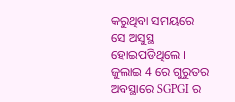କରୁଥିବା ସମୟରେ ସେ ଅସୁସ୍ଥ ହୋଇପଡିଥିଲେ । ଜୁଲାଇ 4 ରେ ଗୁରୁତର ଅବସ୍ଥାରେ SGPGI ର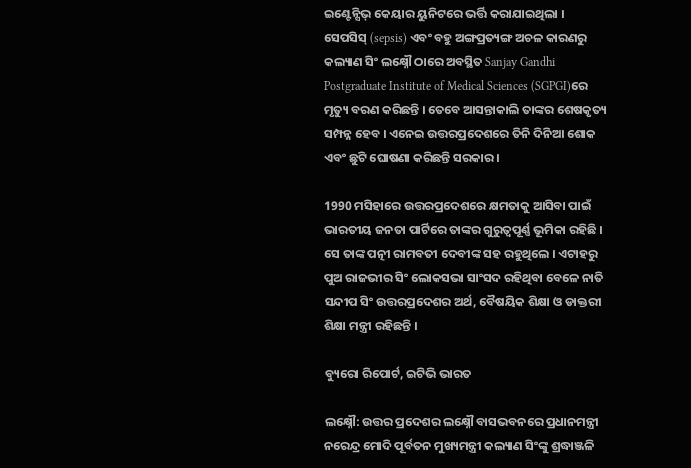ଇଣ୍ଟେନ୍ସିଭ୍ କେୟାର ୟୁନିଟରେ ଭର୍ତ୍ତି କରାଯାଇଥିଲା । ସେପସିସ୍ (sepsis) ଏବଂ ବହୁ ଅଙ୍ଗପ୍ରତ୍ୟଙ୍ଗ ଅଚଳ କାରଣରୁ କଲ୍ୟାଣ ସିଂ ଲକ୍ଷ୍ନୌ ଠାରେ ଅବସ୍ଥିତ Sanjay Gandhi Postgraduate Institute of Medical Sciences (SGPGI)ରେ ମୃତ୍ୟୁ ବରଣ କରିଛନ୍ତି । ତେବେ ଆସନ୍ତାକାଲି ତାଙ୍କର ଶେଷକୃତ୍ୟ ସମ୍ପନ୍ନ ହେବ । ଏନେଇ ଉତ୍ତରପ୍ରଦେଶରେ ତିନି ଦିନିଆ ଶୋକ ଏବଂ ଛୁଟି ଘୋଷଣା କରିଛନ୍ତି ସରକାର ।

1990 ମସିହାରେ ଉତ୍ତରପ୍ରଦେଶରେ କ୍ଷମତାକୁ ଆସିବା ପାଇଁ ଭାରତୀୟ ଜନତା ପାର୍ଟିରେ ତାଙ୍କର ଗୁରୁତ୍ବପୂର୍ଣ୍ଣ ଭୂମିକା ରହିଛି । ସେ ତାଙ୍କ ପତ୍ନୀ ରାମବତୀ ଦେବୀଙ୍କ ସହ ରହୁଥିଲେ । ଏଟାହରୁ ପୁଅ ରାଜଭୀର ସିଂ ଲୋକସଭା ସାଂସଦ ରହିଥିବା ବେଳେ ନାତି ସନ୍ଦୀପ ସିଂ ଉତ୍ତରପ୍ରଦେଶର ଅର୍ଥ, ବୈଷୟିକ ଶିକ୍ଷା ଓ ଡାକ୍ତରୀ ଶିକ୍ଷା ମନ୍ତ୍ରୀ ରହିଛନ୍ତି ।

ବ୍ୟୁରୋ ରିପୋର୍ଟ, ଇଟିଭି ଭାରତ

ଲକ୍ଷ୍ନୌ: ଉତ୍ତର ପ୍ରଦେଶର ଲକ୍ଷ୍ନୌ ବାସଭବନରେ ପ୍ରଧାନମନ୍ତ୍ରୀ ନରେନ୍ଦ୍ର ମୋଦି ପୂର୍ବତନ ମୁଖ୍ୟମନ୍ତ୍ରୀ କଲ୍ୟାଣ ସିଂଙ୍କୁ ଶ୍ରଦ୍ଧାଞ୍ଜଳି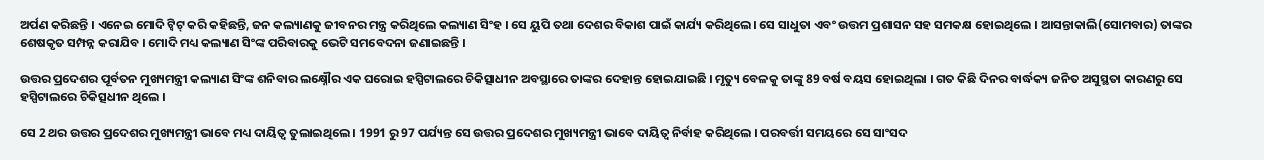ଅର୍ପଣ କରିଛନ୍ତି । ଏନେଇ ମୋଦି ଟ୍ୱିଟ୍ କରି କହିଛନ୍ତି, ଜନ କଲ୍ୟାଣକୁ ଜୀବନର ମନ୍ତ୍ର କରିଥିଲେ କଲ୍ୟାଣ ସିଂହ । ସେ ୟୁପି ତଥା ଦେଶର ବିକାଶ ପାଇଁ କାର୍ଯ୍ୟ କରିଥିଲେ। ସେ ସାଧୁତା ଏବଂ ଉତ୍ତମ ପ୍ରଶାସନ ସହ ସମକକ୍ଷ ହୋଇଥିଲେ । ଆସନ୍ତାକାଲି(ସୋମବାର) ତାଙ୍କର ଶେଷକୃତ ସମ୍ପନ୍ନ କରାଯିବ । ମୋଦି ମଧ୍ୟ କଲ୍ୟାଣ ସିଂଙ୍କ ପରିବାରକୁ ଭେଟି ସମବେଦନା ଜଣାଇଛନ୍ତି ।

ଉତ୍ତର ପ୍ରଦେଶର ପୂର୍ବତନ ମୁଖ୍ୟମନ୍ତ୍ରୀ କଲ୍ୟାଣ ସିଂଙ୍କ ଶନିବାର ଲକ୍ଷ୍ନୌର ଏକ ଘରୋଇ ହସ୍ପିଟାଲରେ ଚିକିତ୍ସାଧୀନ ଅବସ୍ଥାରେ ତାଙ୍କର ଦେହାନ୍ତ ହୋଇଯାଇଛି । ମୃତ୍ୟୁ ବେଳକୁ ତାଙ୍କୁ 89 ବର୍ଷ ବୟସ ହୋଇଥିଲା । ଗତ କିଛି ଦିନର ବାର୍ଦ୍ଧକ୍ୟ ଜନିତ ଅସୁସ୍ଥତା କାରଣରୁ ସେ ହସ୍ପିଟାଲରେ ଚିକିତ୍ସଧୀନ ଥିଲେ ।

ସେ 2 ଥର ଉତ୍ତର ପ୍ରଦେଶର ମୁଖ୍ୟମନ୍ତ୍ରୀ ଭାବେ ମଧ୍ୟ ଦାୟିତ୍ବ ତୁଲାଇଥିଲେ । 1991 ରୁ 97 ପର୍ଯ୍ୟନ୍ତ ସେ ଉତ୍ତର ପ୍ରଦେଶର ମୁଖ୍ୟମନ୍ତ୍ରୀ ଭାବେ ଦାୟିତ୍ବ ନିର୍ବାହ କରିଥିଲେ । ପରବର୍ତ୍ତୀ ସମୟରେ ସେ ସାଂସଦ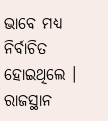ଭାବେ ମଧ୍ୟ ନିର୍ବାଚିତ ହୋଇଥିଲେ । ରାଜସ୍ଥାନ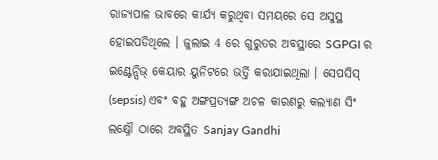ରାଜ୍ୟପାଳ ଭାବରେ କାର୍ଯ୍ୟ କରୁଥିବା ସମୟରେ ସେ ଅସୁସ୍ଥ ହୋଇପଡିଥିଲେ । ଜୁଲାଇ 4 ରେ ଗୁରୁତର ଅବସ୍ଥାରେ SGPGI ର ଇଣ୍ଟେନ୍ସିଭ୍ କେୟାର ୟୁନିଟରେ ଭର୍ତ୍ତି କରାଯାଇଥିଲା । ସେପସିସ୍ (sepsis) ଏବଂ ବହୁ ଅଙ୍ଗପ୍ରତ୍ୟଙ୍ଗ ଅଚଳ କାରଣରୁ କଲ୍ୟାଣ ସିଂ ଲକ୍ଷ୍ନୌ ଠାରେ ଅବସ୍ଥିତ Sanjay Gandhi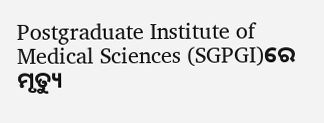Postgraduate Institute of Medical Sciences (SGPGI)ରେ ମୃତ୍ୟୁ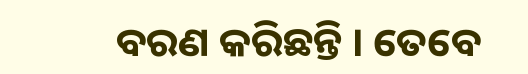ବରଣ କରିଛନ୍ତି । ତେବେ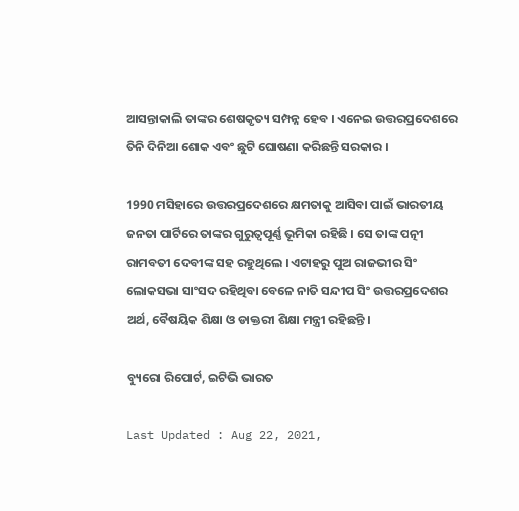ଆସନ୍ତାକାଲି ତାଙ୍କର ଶେଷକୃତ୍ୟ ସମ୍ପନ୍ନ ହେବ । ଏନେଇ ଉତ୍ତରପ୍ରଦେଶରେ ତିନି ଦିନିଆ ଶୋକ ଏବଂ ଛୁଟି ଘୋଷଣା କରିଛନ୍ତି ସରକାର ।

1990 ମସିହାରେ ଉତ୍ତରପ୍ରଦେଶରେ କ୍ଷମତାକୁ ଆସିବା ପାଇଁ ଭାରତୀୟ ଜନତା ପାର୍ଟିରେ ତାଙ୍କର ଗୁରୁତ୍ବପୂର୍ଣ୍ଣ ଭୂମିକା ରହିଛି । ସେ ତାଙ୍କ ପତ୍ନୀ ରାମବତୀ ଦେବୀଙ୍କ ସହ ରହୁଥିଲେ । ଏଟାହରୁ ପୁଅ ରାଜଭୀର ସିଂ ଲୋକସଭା ସାଂସଦ ରହିଥିବା ବେଳେ ନାତି ସନ୍ଦୀପ ସିଂ ଉତ୍ତରପ୍ରଦେଶର ଅର୍ଥ, ବୈଷୟିକ ଶିକ୍ଷା ଓ ଡାକ୍ତରୀ ଶିକ୍ଷା ମନ୍ତ୍ରୀ ରହିଛନ୍ତି ।

ବ୍ୟୁରୋ ରିପୋର୍ଟ, ଇଟିଭି ଭାରତ

Last Updated : Aug 22, 2021,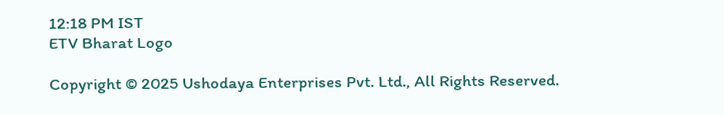12:18 PM IST
ETV Bharat Logo

Copyright © 2025 Ushodaya Enterprises Pvt. Ltd., All Rights Reserved.